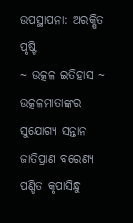ଉପସ୍ଥାପନା: ଅରକ୍ଷିତ ପୃଷ୍ଟି
~ ଉତ୍କଳ ଇତିହାସ ~
ଉତ୍କଳମାତାଙ୍କର ସୁଯୋଗ୍ୟ ସନ୍ତାନ ଜାତିପ୍ରାଣ ବରେଣ୍ୟ ପଣ୍ଡିତ କୃପାସିନ୍ଧୁ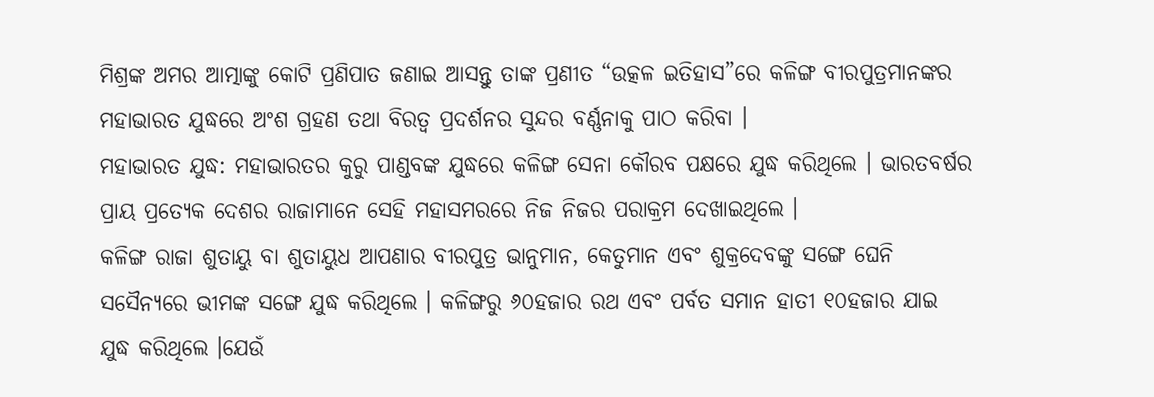ମିଶ୍ରଙ୍କ ଅମର ଆତ୍ମାଙ୍କୁ କୋଟି ପ୍ରଣିପାତ ଜଣାଇ ଆସନ୍ତୁ ତାଙ୍କ ପ୍ରଣୀତ “ଉତ୍କଳ ଇତିହାସ”ରେ କଳିଙ୍ଗ ବୀରପୁତ୍ରମାନଙ୍କର ମହାଭାରତ ଯୁଦ୍ଧରେ ଅଂଶ ଗ୍ରହଣ ତଥା ବିରତ୍ୱ ପ୍ରଦର୍ଶନର ସୁନ୍ଦର ବର୍ଣ୍ଣନାକୁ ପାଠ କରିବା ।
ମହାଭାରତ ଯୁଦ୍ଧ: ମହାଭାରତର କୁରୁ ପାଣ୍ଡବଙ୍କ ଯୁଦ୍ଧରେ କଳିଙ୍ଗ ସେନା କୌରବ ପକ୍ଷରେ ଯୁଦ୍ଧ କରିଥିଲେ । ଭାରତବର୍ଷର ପ୍ରାୟ ପ୍ରତ୍ୟେକ ଦେଶର ରାଜାମାନେ ସେହି ମହାସମରରେ ନିଜ ନିଜର ପରାକ୍ରମ ଦେଖାଇଥିଲେ ।
କଳିଙ୍ଗ ରାଜା ଶୁତାୟୁ ବା ଶୁତାୟୁଧ ଆପଣାର ବୀରପୁତ୍ର ଭାନୁମାନ, କେତୁମାନ ଏବଂ ଶୁକ୍ରଦେବଙ୍କୁ ସଙ୍ଗେ ଘେନି ସସୈନ୍ୟରେ ଭୀମଙ୍କ ସଙ୍ଗେ ଯୁଦ୍ଧ କରିଥିଲେ । କଳିଙ୍ଗରୁ ୬୦ହଜାର ରଥ ଏବଂ ପର୍ବତ ସମାନ ହାତୀ ୧୦ହଜାର ଯାଇ ଯୁଦ୍ଧ କରିଥିଲେ ।ଯେଉଁ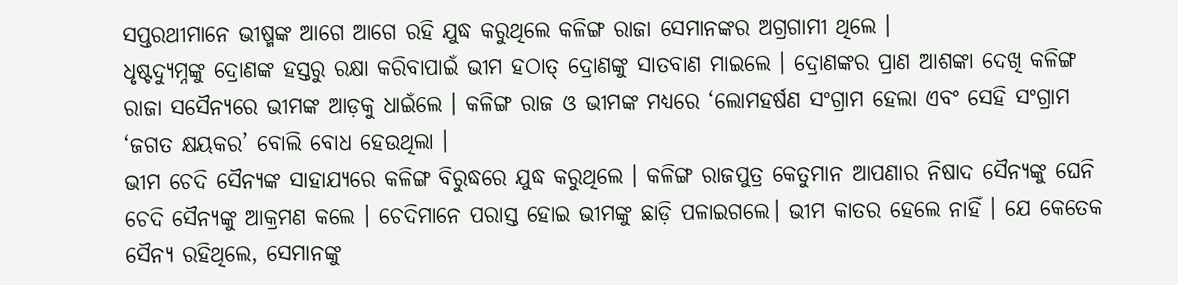ସପ୍ତରଥୀମାନେ ଭୀଷ୍ମଙ୍କ ଆଗେ ଆଗେ ରହି ଯୁଦ୍ଧ କରୁଥିଲେ କଳିଙ୍ଗ ରାଜା ସେମାନଙ୍କର ଅଗ୍ରଗାମୀ ଥିଲେ ।
ଧୃଷ୍ଟଦ୍ୟୁମ୍ନଙ୍କୁ ଦ୍ରୋଣଙ୍କ ହସ୍ତରୁ ରକ୍ଷା କରିବାପାଇଁ ଭୀମ ହଠାତ୍ ଦ୍ରୋଣଙ୍କୁ ସାତବାଣ ମାଇଲେ । ଦ୍ରୋଣଙ୍କର ପ୍ରାଣ ଆଶଙ୍କା ଦେଖି କଳିଙ୍ଗ ରାଜା ସସୈନ୍ୟରେ ଭୀମଙ୍କ ଆଡ଼କୁ ଧାଇଁଲେ । କଳିଙ୍ଗ ରାଜ ଓ ଭୀମଙ୍କ ମଧ୍ୟରେ ‘ଲୋମହର୍ଷଣ ସଂଗ୍ରାମ ହେଲା ଏବଂ ସେହି ସଂଗ୍ରାମ ‘ଜଗତ କ୍ଷୟକର’ ବୋଲି ବୋଧ ହେଉଥିଲା ।
ଭୀମ ଚେଦି ସୈନ୍ୟଙ୍କ ସାହାଯ୍ୟରେ କଳିଙ୍ଗ ବିରୁଦ୍ଧରେ ଯୁଦ୍ଧ କରୁଥିଲେ । କଳିଙ୍ଗ ରାଜପୁତ୍ର କେତୁମାନ ଆପଣାର ନିଷାଦ ସୈନ୍ୟଙ୍କୁ ଘେନି ଚେଦି ସୈନ୍ୟଙ୍କୁ ଆକ୍ରମଣ କଲେ । ଚେଦିମାନେ ପରାସ୍ତ ହୋଇ ଭୀମଙ୍କୁ ଛାଡ଼ି ପଳାଇଗଲେ। ଭୀମ କାତର ହେଲେ ନାହିଁ । ଯେ କେତେକ ସୈନ୍ୟ ରହିଥିଲେ, ସେମାନଙ୍କୁ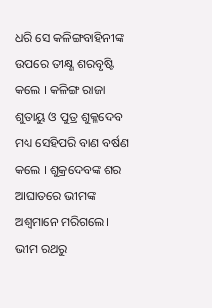ଧରି ସେ କଳିଙ୍ଗବାହିନୀଙ୍କ ଉପରେ ତୀକ୍ଷ୍ଣ ଶରବୃଷ୍ଟି କଲେ । କଳିଙ୍ଗ ରାଜା ଶୁତାୟୁ ଓ ପୁତ୍ର ଶୁକ୍ଳଦେବ ମଧ୍ୟ ସେହିପରି ବାଣ ବର୍ଷଣ କଲେ । ଶୁକ୍ରଦେବଙ୍କ ଶର ଆଘାତରେ ଭୀମଙ୍କ ଅଶ୍ୱମାନେ ମରିଗଲେ।
ଭୀମ ରଥରୁ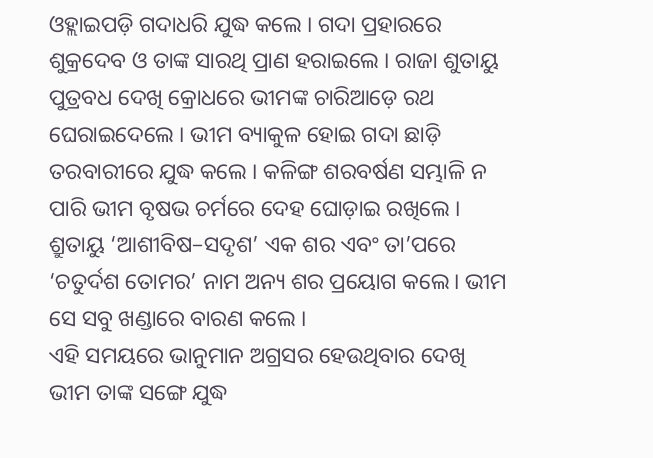ଓହ୍ଲାଇପଡ଼ି ଗଦାଧରି ଯୁଦ୍ଧ କଲେ । ଗଦା ପ୍ରହାରରେ ଶୁକ୍ରଦେବ ଓ ତାଙ୍କ ସାରଥି ପ୍ରାଣ ହରାଇଲେ । ରାଜା ଶୁତାୟୁ ପୁତ୍ରବଧ ଦେଖି କ୍ରୋଧରେ ଭୀମଙ୍କ ଚାରିଆଡ଼େ ରଥ ଘେରାଇଦେଲେ । ଭୀମ ବ୍ୟାକୁଳ ହୋଇ ଗଦା ଛାଡ଼ି ତରବାରୀରେ ଯୁଦ୍ଧ କଲେ । କଳିଙ୍ଗ ଶରବର୍ଷଣ ସମ୍ଭାଳି ନ ପାରି ଭୀମ ବୃଷଭ ଚର୍ମରେ ଦେହ ଘୋଡ଼ାଇ ରଖିଲେ । ଶ୍ରୁତାୟୁ ‘ଆଶୀବିଷ–ସଦୃଶ’ ଏକ ଶର ଏବଂ ତା’ପରେ ‘ଚତୁର୍ଦଶ ତୋମର’ ନାମ ଅନ୍ୟ ଶର ପ୍ରୟୋଗ କଲେ। ଭୀମ ସେ ସବୁ ଖଣ୍ଡାରେ ବାରଣ କଲେ ।
ଏହି ସମୟରେ ଭାନୁମାନ ଅଗ୍ରସର ହେଉଥିବାର ଦେଖି ଭୀମ ତାଙ୍କ ସଙ୍ଗେ ଯୁଦ୍ଧ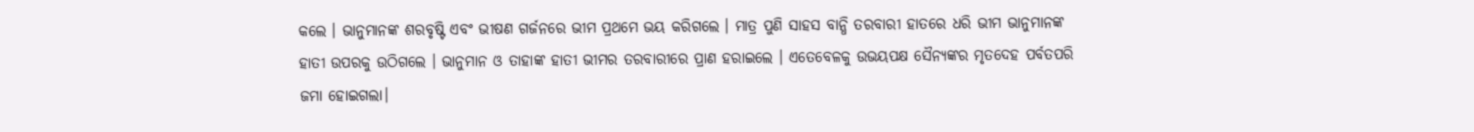କଲେ । ଭାନୁମାନଙ୍କ ଶରବୃଷ୍ଟି ଏବଂ ଭୀଷଣ ଗର୍ଜନରେ ଭୀମ ପ୍ରଥମେ ଭୟ କରିଗଲେ । ମାତ୍ର ପୁଣି ସାହସ ବାନ୍ଧି ତରବାରୀ ହାତରେ ଧରି ଭୀମ ଭାନୁମାନଙ୍କ ହାତୀ ଉପରକୁ ଉଠିଗଲେ । ଭାନୁମାନ ଓ ତାହାଙ୍କ ହାତୀ ଭୀମର ତରବାରୀରେ ପ୍ରାଣ ହରାଇଲେ । ଏତେବେଳକୁ ଉଭୟପକ୍ଷ ସୈନ୍ୟଙ୍କର ମୃତଦେହ ପର୍ବତପରି ଜମା ହୋଇଗଲା।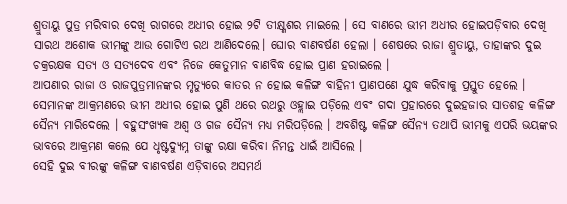ଶ୍ରୁତାୟୁ ପୁତ୍ର ମରିବାର ଦେଖି ରାଗରେ ଅଧୀର ହୋଇ ୨ଟି ତୀକ୍ଷ୍ଣଶର ମାଇଲେ । ସେ ବାଣରେ ଭୀମ ଅଧୀର ହୋଇପଡ଼ିବାର ଦେଖି ସାରଥ ଅଶୋକ ଭୀମଙ୍କୁ ଆଉ ଗୋଟିଏ ରଥ ଆଣିଦେଲେ। ଘୋର ବାଣବର୍ଷଣ ହେଲା । ଶେଷରେ ରାଜା ଶ୍ରୁତାୟୁ, ତାହାଙ୍କର ଦୁଇ ଚକ୍ରରକ୍ଷକ ସତ୍ୟ ଓ ସତ୍ୟଦେବ ଏବଂ ନିଜେ କେତୁମାନ ବାଣବିଦ୍ଧ ହୋଇ ପ୍ରାଣ ହରାଇଲେ ।
ଆପଣାର ରାଜା ଓ ରାଜପୁତ୍ରମାନଙ୍କର ମୃତ୍ୟୁରେ କାତର ନ ହୋଇ କଳିଙ୍ଗ ବାହିନୀ ପ୍ରାଣପଣେ ଯୁଦ୍ଧ କରିବାକୁ ପ୍ରସ୍ତୁତ ହେଲେ । ସେମାନଙ୍କ ଆକ୍ରମଣରେ ଭୀମ ଅଧୀର ହୋଇ ପୁଣି ଥରେ ରଥରୁ ଓହ୍ଲାଇ ପଡ଼ିଲେ ଏବଂ ଗଦା ପ୍ରହାରରେ ଦୁଇହଜାର ସାତଶହ କଳିଙ୍ଗ ସୈନ୍ୟ ମାରିଦେଲେ । ବହୁସଂଖ୍ୟକ ଅଶ୍ୱ ଓ ଗଜ ସୈନ୍ୟ ମଧ୍ଯ ମରିପଡ଼ିଲେ । ଅବଶିଷ୍ଟ କଳିଙ୍ଗ ସୈନ୍ୟ ତଥାପି ଭୀମକୁ ଏପରି ଭୟଙ୍କର ଭାବରେ ଆକ୍ରମଣ କଲେ ଯେ ଧୃଷ୍ଟଦ୍ୟୁମ୍ନ ତାଙ୍କୁ ରକ୍ଷା କରିବା ନିମନ୍ତ ଧାଇଁ ଆସିଲେ ।
ସେହି ଦୁଇ ବୀରଙ୍କୁ କଳିଙ୍ଗ ବାଣବର୍ଷଣ ଏଡ଼ିବାରେ ଅସମର୍ଥ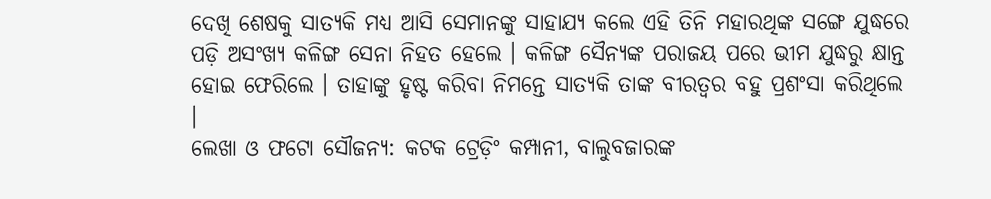ଦେଖି ଶେଷକୁ ସାତ୍ୟକି ମଧ୍ୟ ଆସି ସେମାନଙ୍କୁ ସାହାଯ୍ୟ କଲେ ଏହି ତିନି ମହାରଥିଙ୍କ ସଙ୍ଗେ ଯୁଦ୍ଧରେ ପଡ଼ି ଅସଂଖ୍ୟ କଳିଙ୍ଗ ସେନା ନିହତ ହେଲେ । କଳିଙ୍ଗ ସୈନ୍ୟଙ୍କ ପରାଜୟ ପରେ ଭୀମ ଯୁଦ୍ଧରୁ କ୍ଷାନ୍ତ ହୋଇ ଫେରିଲେ । ତାହାଙ୍କୁ ହୃଷ୍ଟ କରିବା ନିମନ୍ତେ ସାତ୍ୟକି ତାଙ୍କ ବୀରତ୍ଵର ବହୁ ପ୍ରଶଂସା କରିଥିଲେ ।
ଲେଖା ଓ ଫଟୋ ସୌଜନ୍ୟ: କଟକ ଟ୍ରେଡ଼ିଂ କମ୍ପାନୀ, ବାଲୁବଜାରଙ୍କ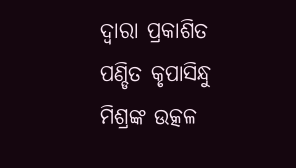ଦ୍ୱାରା ପ୍ରକାଶିତ ପଣ୍ଡିତ କୃପାସିନ୍ଧୁ ମିଶ୍ରଙ୍କ ଉତ୍କଳ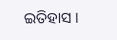ଇତିହାସ ।